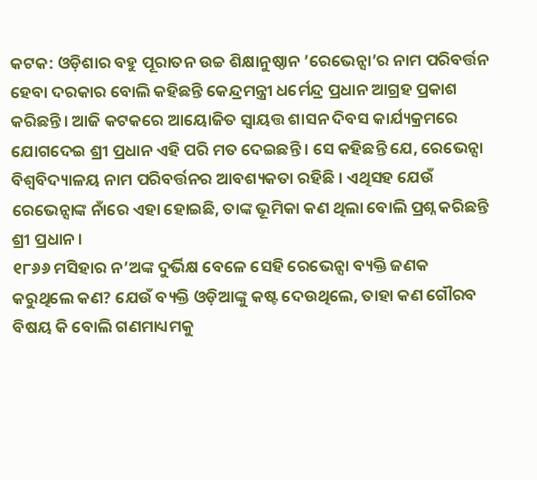କଟକ: ଓଡ଼ିଶାର ବହୁ ପୂରାତନ ଉଚ୍ଚ ଶିକ୍ଷାନୁଷ୍ଠାନ ’ରେଭେନ୍ସା’ର ନାମ ପରିବର୍ତ୍ତନ ହେବା ଦରକାର ବୋଲି କହିଛନ୍ତି କେନ୍ଦ୍ରମନ୍ତ୍ରୀ ଧର୍ମେନ୍ଦ୍ର ପ୍ରଧାନ ଆଗ୍ରହ ପ୍ରକାଶ କରିଛନ୍ତି। ଆଜି କଟକରେ ଆୟୋଜିତ ସ୍ବାୟତ୍ତ ଶାସନ ଦିବସ କାର୍ଯ୍ୟକ୍ରମରେ ଯୋଗଦେଇ ଶ୍ରୀ ପ୍ରଧାନ ଏହି ପରି ମତ ଦେଇଛନ୍ତି । ସେ କହିଛନ୍ତି ଯେ, ରେଭେନ୍ସା ବିଶ୍ବବିଦ୍ୟାଳୟ ନାମ ପରିବର୍ତ୍ତନର ଆବଶ୍ୟକତା ରହିଛି । ଏଥିସହ ଯେଉଁ ରେଭେନ୍ସାଙ୍କ ନାଁରେ ଏହା ହୋଇଛି, ତାଙ୍କ ଭୂମିକା କଣ ଥିଲା ବୋଲି ପ୍ରଶ୍ନ କରିଛନ୍ତି ଶ୍ରୀ ପ୍ରଧାନ ।
୧୮୬୬ ମସିହାର ନ’ଅଙ୍କ ଦୁର୍ଭିକ୍ଷ ବେଳେ ସେହି ରେଭେନ୍ସା ବ୍ୟକ୍ତି ଜଣକ କରୁଥିଲେ କଣ? ଯେଉଁ ବ୍ୟକ୍ତି ଓଡ଼ିଆଙ୍କୁ କଷ୍ଟ ଦେଉଥିଲେ, ତାହା କଣ ଗୌରବ ବିଷୟ କି ବୋଲି ଗଣମାଧ୍ୟମକୁ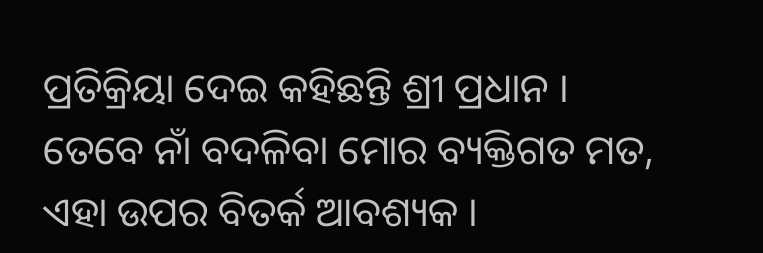ପ୍ରତିକ୍ରିୟା ଦେଇ କହିଛନ୍ତି ଶ୍ରୀ ପ୍ରଧାନ । ତେବେ ନାଁ ବଦଳିବା ମୋର ବ୍ୟକ୍ତିଗତ ମତ, ଏହା ଉପର ବିତର୍କ ଆବଶ୍ୟକ ।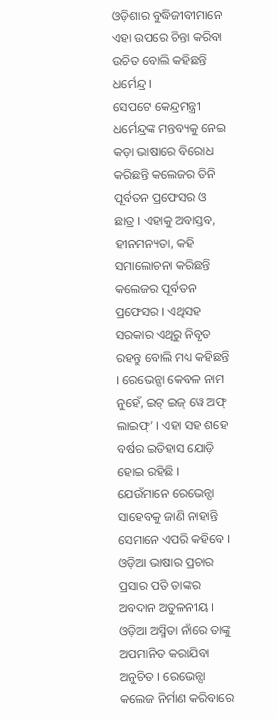ଓଡ଼ିଶାର ବୁଦ୍ଧିଜୀବୀମାନେ ଏହା ଉପରେ ଚିନ୍ତା କରିବା ଉଚିତ ବୋଲି କହିଛନ୍ତି ଧର୍ମେନ୍ଦ୍ର ।
ସେପଟେ କେନ୍ଦ୍ରମନ୍ତ୍ରୀ ଧର୍ମେନ୍ଦ୍ରଙ୍କ ମନ୍ତବ୍ୟକୁ ନେଇ କଡ଼ା ଭାଷାରେ ବିରୋଧ କରିଛନ୍ତି କଲେଜର ତିନି ପୂର୍ବତନ ପ୍ରଫେସର ଓ ଛାତ୍ର । ଏହାକୁ ଅବାସ୍ତବ, ହୀନମନ୍ୟତା, କହି ସମାଲୋଚନା କରିଛନ୍ତି କଲେଜର ପୂର୍ବତନ ପ୍ରଫେସର । ଏଥିସହ ସରକାର ଏଥିରୁ ନିବୃତ ରହନ୍ତୁ ବୋଲି ମଧ୍ୟ କହିଛନ୍ତି । ରେଭେନ୍ସା କେବଳ ନାମ ନୁହେଁ, ଇଟ୍ ଇଜ୍ ୱେ ଅଫ୍ ଲାଇଫ୍’ । ଏହା ସହ ଶହେ ବର୍ଷର ଇତିହାସ ଯୋଡ଼ି ହୋଇ ରହିଛି । ଯେଉଁମାନେ ରେଭେନ୍ସା ସାହେବକୁ ଜାଣି ନାହାନ୍ତି ସେମାନେ ଏପରି କହିବେ । ଓଡ଼ିଆ ଭାଷାର ପ୍ରଚାର ପ୍ରସାର ପତି ତାଙ୍କର ଅବଦାନ ଅତୁଳନୀୟ । ଓଡ଼ିଆ ଅସ୍ମିତା ନାଁରେ ତାଙ୍କୁ ଅପମାନିତ କରାଯିବା ଅନୁଚିତ । ରେଭେନ୍ସା କଲେଜ ନିର୍ମାଣ କରିବାରେ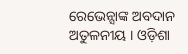ରେଭେନ୍ସାଙ୍କ ଅବଦାନ ଅତୁଳନୀୟ । ଓଡ଼ିଶା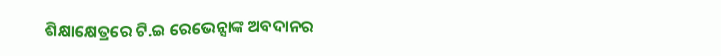ଶିକ୍ଷାକ୍ଷେତ୍ରରେ ଟି.ଇ ରେଭେନ୍ସାଙ୍କ ଅବଦାନର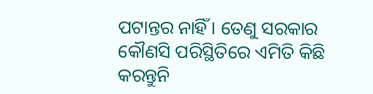ପଟାନ୍ତର ନାହିଁ । ତେଣୁ ସରକାର କୌଣସି ପରିସ୍ଥିତିରେ ଏମିତି କିଛି କରନ୍ତୁନି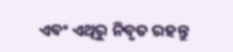ଏବଂ ଏଥିରୁ ନିବୃତ ରହନ୍ତୁ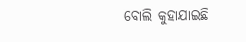ବୋଲି କୁହାଯାଇଛି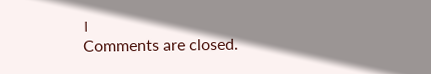।
Comments are closed.